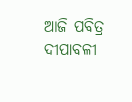ଆଜି ପବିତ୍ର ଦୀପାବଳୀ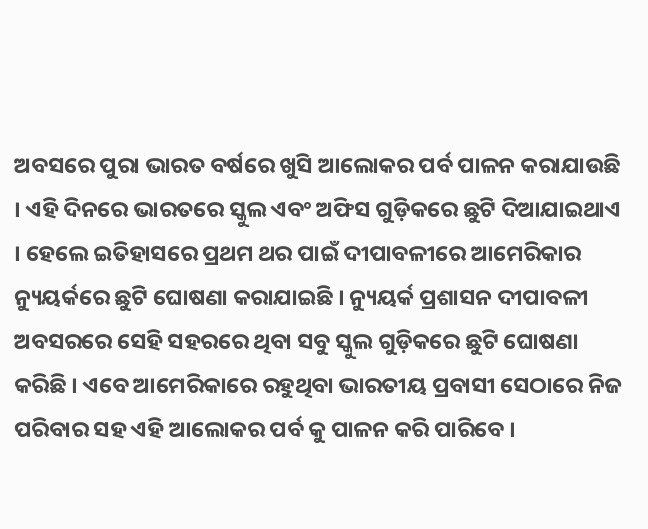ଅବସରେ ପୁରା ଭାରତ ବର୍ଷରେ ଖୁସି ଆଲୋକର ପର୍ବ ପାଳନ କରାଯାଉଛି । ଏହି ଦିନରେ ଭାରତରେ ସ୍କୁଲ ଏବଂ ଅଫିସ ଗୁଡ଼ିକରେ ଛୁଟି ଦିଆଯାଇଥାଏ । ହେଲେ ଇତିହାସରେ ପ୍ରଥମ ଥର ପାଇଁ ଦୀପାବଳୀରେ ଆମେରିକାର ନ୍ୟୁୟର୍କରେ ଛୁଟି ଘୋଷଣା କରାଯାଇଛି । ନ୍ୟୁୟର୍କ ପ୍ରଶାସନ ଦୀପାବଳୀ ଅବସରରେ ସେହି ସହରରେ ଥିବା ସବୁ ସ୍କୁଲ ଗୁଡ଼ିକରେ ଛୁଟି ଘୋଷଣା କରିଛି । ଏବେ ଆମେରିକାରେ ରହୁଥିବା ଭାରତୀୟ ପ୍ରବାସୀ ସେଠାରେ ନିଜ ପରିବାର ସହ ଏହି ଆଲୋକର ପର୍ବ କୁ ପାଳନ କରି ପାରିବେ ।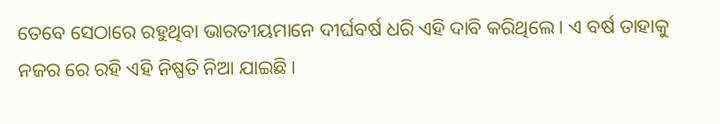ତେବେ ସେଠାରେ ରହୁଥିବା ଭାରତୀୟମାନେ ଦୀର୍ଘବର୍ଷ ଧରି ଏହି ଦାବି କରିଥିଲେ । ଏ ବର୍ଷ ତାହାକୁ ନଜର ରେ ରହି ଏହି ନିଷ୍ପତି ନିଆ ଯାଇଛି ।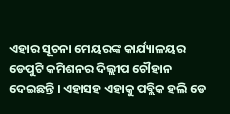ଏହାର ସୂଚନା ମେୟରଙ୍କ କାର୍ଯ୍ୟାଳୟର ଡେପୁଟି କମିଶନର ଦିଲ୍ଲୀପ ଚୌହାନ ଦେଇଛନ୍ତି । ଏହାସହ ଏହାକୁ ପବ୍ଲିକ ହଲି ଡେ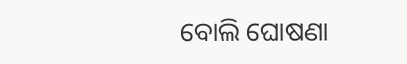ବୋଲି ଘୋଷଣା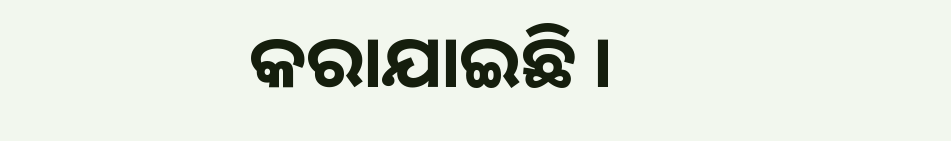କରାଯାଇଛି ।